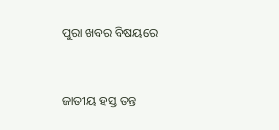ପୁରା ଖବର ବିଷୟରେ



ଜାତୀୟ ହସ୍ତ ତନ୍ତ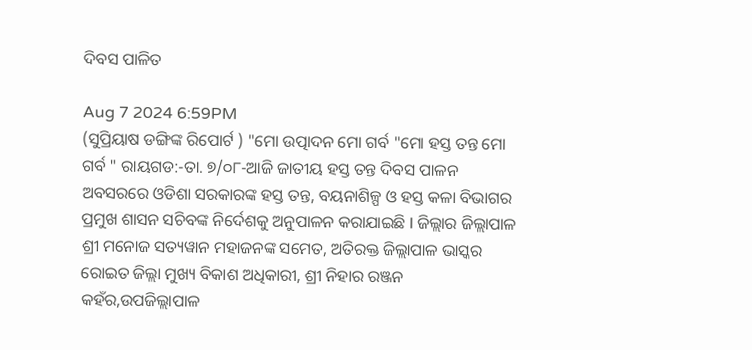ଦିବସ ପାଳିତ

Aug 7 2024 6:59PM
(ସୁପ୍ରିୟାଷ ଡଙ୍ଗିଙ୍କ ରିପୋର୍ଟ ) "ମୋ ଉତ୍ପାଦନ ମୋ ଗର୍ବ "ମୋ ହସ୍ତ ତନ୍ତ ମୋ ଗର୍ବ " ରାୟଗଡ:-ତା. ୭/୦୮-ଆଜି ଜାତୀୟ ହସ୍ତ ତନ୍ତ ଦିବସ ପାଳନ ଅବସରରେ ଓଡିଶା ସରକାରଙ୍କ ହସ୍ତ ତନ୍ତ, ବୟନାଶିଳ୍ପ ଓ ହସ୍ତ କଳା ବିଭାଗର ପ୍ରମୁଖ ଶାସନ ସଚିବଙ୍କ ନିର୍ଦେଶକୁ ଅନୁପାଳନ କରାଯାଇଛି l ଜିଲ୍ଲାର ଜିଲ୍ଲାପାଳ ଶ୍ରୀ ମନୋଜ ସତ୍ୟୱାନ ମହାଜନଙ୍କ ସମେତ, ଅତିରକ୍ତ ଜିଲ୍ଲାପାଳ ଭାସ୍କର ରୋଇତ ଜିଲ୍ଲା ମୁଖ୍ୟ ବିକାଶ ଅଧିକାରୀ, ଶ୍ରୀ ନିହାର ରଞ୍ଜନ କହଁର,ଉପଜିଲ୍ଲାପାଳ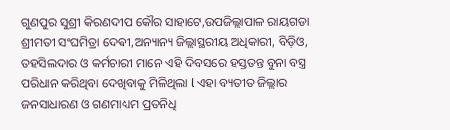ଗୁଣପୁର ସୁଶ୍ରୀ କିରଣଦୀପ କୌର ସାହାଟେ,ଉପଜିଲ୍ଲାପାଳ ରାୟଗଡା ଶ୍ରୀମତୀ ସଂଘମିତ୍ରା ଦେଵୀ,ଅନ୍ୟାନ୍ୟ ଜିଲ୍ଲାସ୍ଥରୀୟ ଅଧିକାରୀ, ବିଡ଼ିଓ, ତହସିଲଦାର ଓ କର୍ମଚାରୀ ମାନେ ଏହି ଦିବସରେ ହସ୍ତତନ୍ତ ବୁନା ବସ୍ତ୍ର ପରିଧାନ କରିଥିବା ଦେଖିବାକୁ ମିଳିଥିଲା l ଏହା ବ୍ୟତୀତ ଜିଲ୍ଲାର ଜନସାଧାରଣ ଓ ଗଣମାଧ୍ୟମ ପ୍ରତନିଧି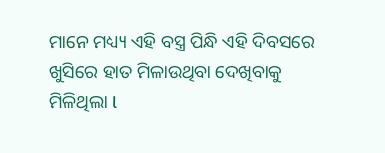ମାନେ ମଧ୍ୟ୍ୟ ଏହି ବସ୍ତ୍ର ପିନ୍ଧି ଏହି ଦିବସରେ ଖୁସିରେ ହାତ ମିଳାଉଥିବା ଦେଖିବାକୁ ମିଳିଥିଲା l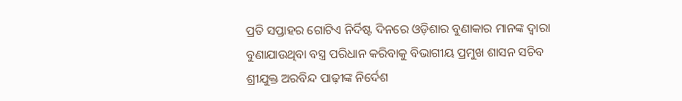ପ୍ରତି ସପ୍ତାହର ଗୋଟିଏ ନିର୍ଦିଷ୍ଟ ଦିନରେ ଓଡ଼ିଶାର ବୁଣାକାର ମାନଙ୍କ ଦ୍ୱାରା ବୁଣାଯାଉଥିବା ବସ୍ତ୍ର ପରିଧାନ କରିବାକୁ ବିଭାଗୀୟ ପ୍ରମୁଖ ଶାସନ ସଚିବ ଶ୍ରୀଯୁକ୍ତ ଅରବିନ୍ଦ ପାଢ଼ୀଙ୍କ ନିର୍ଦେଶ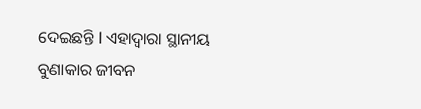ଦେଇଛନ୍ତି l ଏହାଦ୍ୱାରା ସ୍ଥାନୀୟ ବୁଣାକାର ଜୀବନ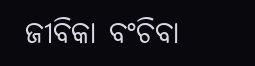ଜୀବିକା ବଂଚିବା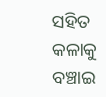ସହିତ କଳାକୁ ବଞ୍ଚାଇ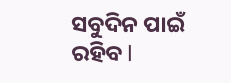ସବୁଦିନ ପାଇଁ ରହିବ l